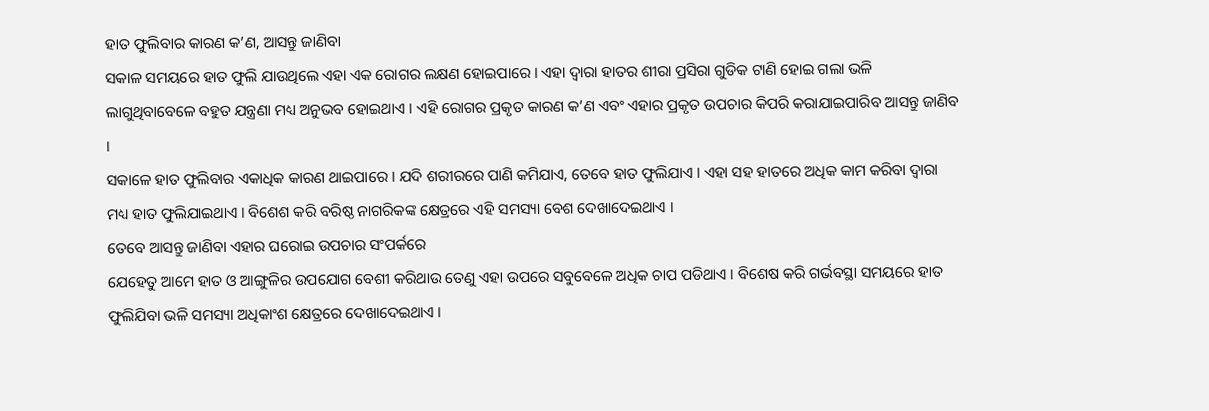ହାତ ଫୁଲିବାର କାରଣ କ’ଣ, ଆସନ୍ତୁ ଜାଣିବା
ସକାଳ ସମୟରେ ହାତ ଫୁଲି ଯାଉଥିଲେ ଏହା ଏକ ରୋଗର ଲକ୍ଷଣ ହୋଇପାରେ । ଏହା ଦ୍ୱାରା ହାତର ଶୀରା ପ୍ରସିରା ଗୁଡିକ ଟାଣି ହୋଇ ଗଲା ଭଳି ଲାଗୁଥିବାବେଳେ ବହୁତ ଯନ୍ତ୍ରଣା ମଧ୍ୟ ଅନୁଭବ ହୋଇଥାଏ । ଏହି ରୋଗର ପ୍ରକୃତ କାରଣ କ’ଣ ଏବଂ ଏହାର ପ୍ରକୃତ ଉପଚାର କିପରି କରାଯାଇପାରିବ ଆସନ୍ତୁ ଜାଣିବ ।
ସକାଳେ ହାତ ଫୁଲିବାର ଏକାଧିକ କାରଣ ଥାଇପାରେ । ଯଦି ଶରୀରରେ ପାଣି କମିଯାଏ, ତେବେ ହାତ ଫୁଲିଯାଏ । ଏହା ସହ ହାତରେ ଅଧିକ କାମ କରିବା ଦ୍ୱାରା ମଧ୍ୟ ହାତ ଫୁଲିଯାଇଥାଏ । ବିଶେଶ କରି ବରିଷ୍ଠ ନାଗରିକଙ୍କ କ୍ଷେତ୍ରରେ ଏହି ସମସ୍ୟା ବେଶ ଦେଖାଦେଇଥାଏ ।
ତେବେ ଆସନ୍ତୁ ଜାଣିବା ଏହାର ଘରୋଇ ଉପଚାର ସଂପର୍କରେ
ଯେହେତୁ ଆମେ ହାତ ଓ ଆଙ୍ଗୁଳିର ଉପଯୋଗ ବେଶୀ କରିଥାଉ ତେଣୁ ଏହା ଉପରେ ସବୁବେଳେ ଅଧିକ ଚାପ ପଡିଥାଏ । ବିଶେଷ କରି ଗର୍ଭବସ୍ଥା ସମୟରେ ହାତ ଫୁଲିଯିବା ଭଳି ସମସ୍ୟା ଅଧିକାଂଶ କ୍ଷେତ୍ରରେ ଦେଖାଦେଇଥାଏ ।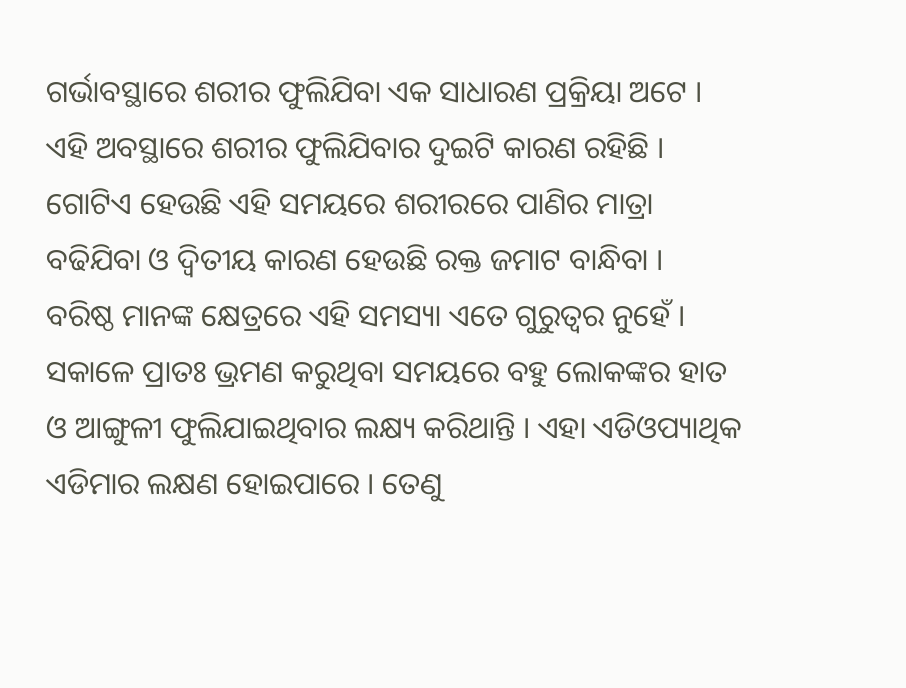ଗର୍ଭାବସ୍ଥାରେ ଶରୀର ଫୁଲିଯିବା ଏକ ସାଧାରଣ ପ୍ରକ୍ରିୟା ଅଟେ ।
ଏହି ଅବସ୍ଥାରେ ଶରୀର ଫୁଲିଯିବାର ଦୁଇଟି କାରଣ ରହିଛି । ଗୋଟିଏ ହେଉଛି ଏହି ସମୟରେ ଶରୀରରେ ପାଣିର ମାତ୍ରା ବଢିଯିବା ଓ ଦ୍ୱିତୀୟ କାରଣ ହେଉଛି ରକ୍ତ ଜମାଟ ବାନ୍ଧିବା ।
ବରିଷ୍ଠ ମାନଙ୍କ କ୍ଷେତ୍ରରେ ଏହି ସମସ୍ୟା ଏତେ ଗୁରୁତ୍ୱର ନୁହେଁ । ସକାଳେ ପ୍ରାତଃ ଭ୍ରମଣ କରୁଥିବା ସମୟରେ ବହୁ ଲୋକଙ୍କର ହାତ ଓ ଆଙ୍ଗୁଳୀ ଫୁଲିଯାଇଥିବାର ଲକ୍ଷ୍ୟ କରିଥାନ୍ତି । ଏହା ଏଡିଓପ୍ୟାଥିକ ଏଡିମାର ଲକ୍ଷଣ ହୋଇପାରେ । ତେଣୁ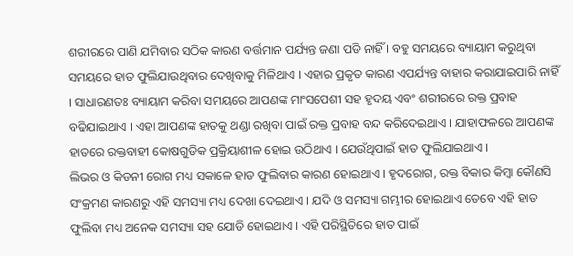ଶରୀରରେ ପାଣି ଯମିବାର ସଠିକ କାରଣ ବର୍ତ୍ତମାନ ପର୍ଯ୍ୟନ୍ତ ଜଣା ପଡି ନାହିଁ । ବହୁ ସମୟରେ ବ୍ୟାୟାମ କରୁଥିବା ସମୟରେ ହାତ ଫୁଲିଯାଉଥିବାର ଦେଖିବାକୁ ମିଳିଥାଏ । ଏହାର ପ୍ରକୃତ କାରଣ ଏପର୍ଯ୍ୟନ୍ତ ବାହାର କରାଯାଇପାରି ନାହିଁ । ସାଧାରଣତଃ ବ୍ୟାୟାମ କରିବା ସମୟରେ ଆପଣଙ୍କ ମାଂସପେଶୀ ସହ ହୃଦୟ ଏବଂ ଶରୀରରେ ରକ୍ତ ପ୍ରବାହ ବଢିଯାଇଥାଏ । ଏହା ଆପଣଙ୍କ ହାତକୁ ଥଣ୍ଡା ରଖିବା ପାଇଁ ରକ୍ତ ପ୍ରବାହ ବନ୍ଦ କରିଦେଇଥାଏ । ଯାହାଫଳରେ ଆପଣଙ୍କ ହାତରେ ରକ୍ତବାହୀ କୋଷଗୁଡିକ ପ୍ରକ୍ରିୟାଶୀଳ ହୋଇ ଉଠିଥାଏ । ଯେଉଁଥିପାଇଁ ହାତ ଫୁଲିଯାଇଥାଏ ।
ଲିଭର ଓ କିଡନୀ ରୋଗ ମଧ୍ୟ ସକାଳେ ହାତ ଫୁଲିବାର କାରଣ ହୋଇଥାଏ । ହୃଦରୋଗ, ରକ୍ତ ବିକାର କିମ୍ବା କୌଣସି ସଂକ୍ରମଣ କାରଣରୁ ଏହି ସମସ୍ୟା ମଧ୍ୟ ଦେଖା ଦେଇଥାଏ । ଯଦି ଓ ସମସ୍ୟା ଗମ୍ଭୀର ହୋଇଥାଏ ତେବେ ଏହି ହାତ ଫୁଲିବା ମଧ୍ୟ ଅନେକ ସମସ୍ୟା ସହ ଯୋଡି ହୋଇଥାଏ । ଏହି ପରିସ୍ଥିତିରେ ହାତ ପାଇଁ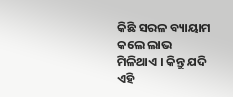କିଛି ସରଳ ବ୍ୟାୟାମ କଲେ ଲାଭ ମିଳିଥାଏ । କିନ୍ତୁ ଯଦି ଏହି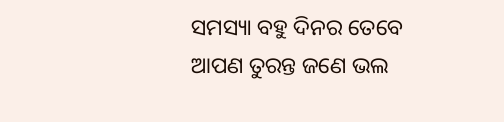ସମସ୍ୟା ବହୁ ଦିନର ତେବେ ଆପଣ ତୁରନ୍ତ ଜଣେ ଭଲ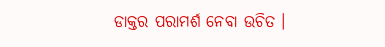ଡାକ୍ତର ପରାମର୍ଶ ନେବା ଉଚିତ ।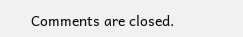Comments are closed.